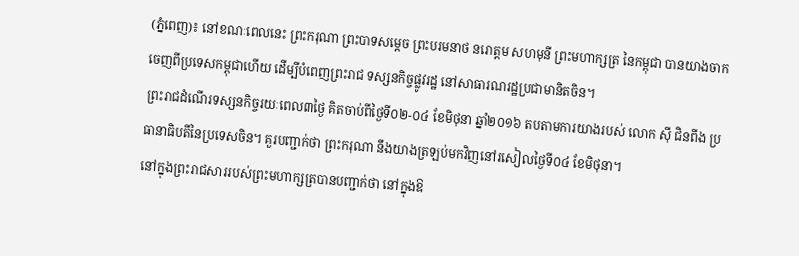(ភ្នំពេញ)៖ នៅខណៈពេលនេះ ព្រះករុណា ព្រះបាទសម្ដេច ព្រះបរមនាថ នរោត្តម សហមុនី ព្រះមហាក្សត្រ នៃកម្ពុជា បានយាងចាកចេញពីប្រទេសកម្ពុជាហើយ ដើម្បីបំពេញព្រះរាជ ទស្សនកិច្ចផ្លូវរដ្ឋ នៅសាធារណរដ្ឋប្រជាមានិតចិន។
ព្រះរាជដំណើរទស្សនកិច្ចរយៈពេល៣ថ្ងៃ គិតចាប់ពីថ្ងៃទី០២-០៤ ខែមិថុនា ឆ្នាំ២០១៦ តបតាមការយាងរបស់ លោក ស៊ី ជិនពីង ប្រធានាធិបតីនៃប្រទេសចិន។ គួរបញ្ជាក់ថា ព្រះករុណា នឹងយាងត្រឡប់មកវិញនៅរសៀលថ្ងៃទី០៤ ខែមិថុនា។
នៅក្នុងព្រះរាជសាររបស់ព្រះមហាក្សត្របានបញ្ជាក់ថា នៅក្នុងឱ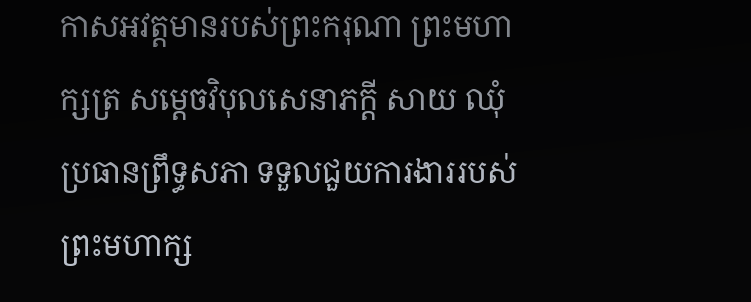កាសអវត្តមានរបស់ព្រះករុណា ព្រះមហាក្សត្រ សម្តេចវិបុលសេនាភក្តី សាយ ឈុំ ប្រធានព្រឹទ្ធសភា ទទួលជួយការងាររបស់ ព្រះមហាក្ស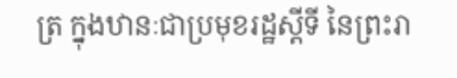ត្រ ក្នុងឋានៈជាប្រមុខរដ្ឋស្តីទី នៃព្រះរា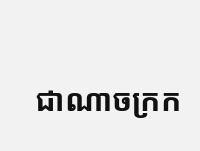ជាណាចក្រក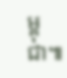ម្ពុជា៕